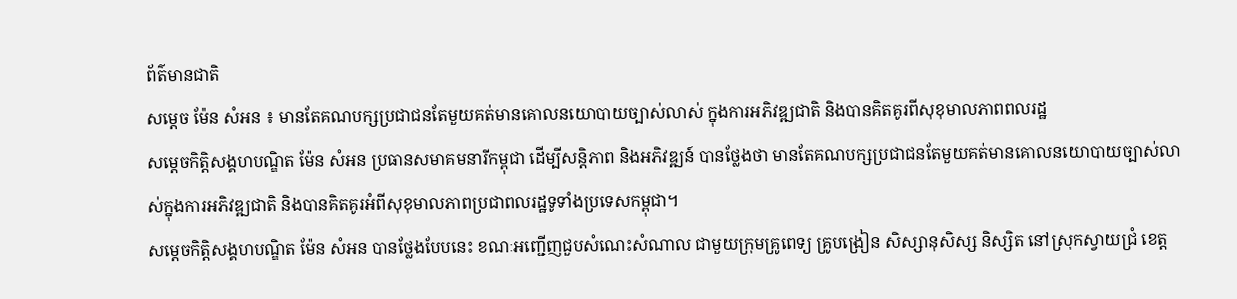ព័ត៌មានជាតិ
សម្ដេច ម៉ែន សំអន ៖ មានតែគណបក្សប្រជាជនតែមួយគត់មានគោលនយោបាយច្បាស់លាស់ ក្នុងការអភិវឌ្ឍជាតិ និងបានគិតគូរពីសុខុមាលភាពពលរដ្ឋ
សម្ដេចកិត្តិសង្គហបណ្ឌិត ម៉ែន សំអន ប្រធានសមាគមនារីកម្ពុជា ដើម្បីសន្តិភាព និងអភិវឌ្ឍន៍ បានថ្លែងថា មានតែគណបក្សប្រជាជនតែមួយគត់មានគោលនយោបាយច្បាស់លាស់ក្នុងការអភិវឌ្ឍជាតិ និងបានគិតគូរអំពីសុខុមាលភាពប្រជាពលរដ្ឋទូទាំងប្រទេសកម្ពុជា។
សម្ដេចកិត្តិសង្គហបណ្ឌិត ម៉ែន សំអន បានថ្លែងបែបនេះ ខណៈអញ្ជើញជួបសំណេះសំណាល ជាមួយក្រុមគ្រូពេទ្យ គ្រូបង្រៀន សិស្សានុសិស្ស និស្សិត នៅស្រុកស្វាយជ្រំ ខេត្ត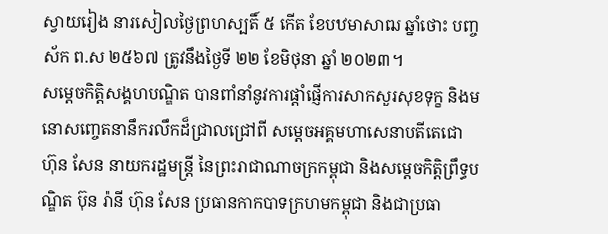ស្វាយរៀង នារសៀលថ្ងៃព្រហស្បតិ៍ ៥ កើត ខែបឋមាសាឍ ឆ្នាំថោះ បញ្ចស័ក ព.ស ២៥៦៧ ត្រូវនឹងថ្ងៃទី ២២ ខែមិថុនា ឆ្នាំ ២០២៣។
សម្ដេចកិត្តិសង្គហបណ្ឌិត បានពាំនាំនូវការផ្ដាំផ្ញើការសាកសួរសុខទុក្ខ និងមនោសញ្ចេតនានឹករលឹកដ៏ជ្រាលជ្រៅពី សម្ដេចអគ្គមហាសេនាបតីតេជោ ហ៊ុន សែន នាយករដ្ឋមន្ត្រី នៃព្រះរាជាណាចក្រកម្ពុជា និងសម្ដេចកិត្តិព្រឹទ្ធបណ្ឌិត ប៊ុន រ៉ានី ហ៊ុន សែន ប្រធានកាកបាទក្រហមកម្ពុជា និងជាប្រធា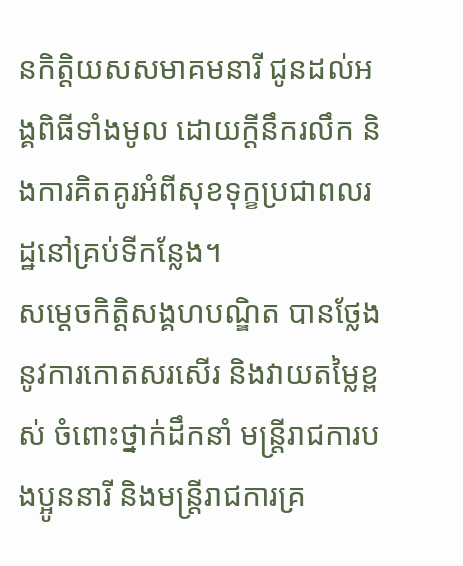នកិត្តិយសសមាគមនារី ជូនដល់អង្គពិធីទាំងមូល ដោយក្ដីនឹករលឹក និងការគិតគូរអំពីសុខទុក្ខប្រជាពលរដ្ឋនៅគ្រប់ទីកន្លែង។
សម្ដេចកិត្តិសង្គហបណ្ឌិត បានថ្លែងនូវការកោតសរសើរ និងវាយតម្លៃខ្ពស់ ចំពោះថ្នាក់ដឹកនាំ មន្ត្រីរាជការបងប្អូននារី និងមន្ត្រីរាជការគ្រ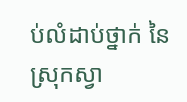ប់លំដាប់ថ្នាក់ នៃស្រុកស្វា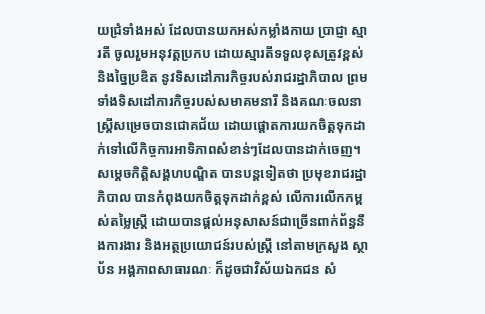យជ្រំទាំងអស់ ដែលបានយកអស់កម្លាំងកាយ ប្រាជ្ញា ស្មារតី ចូលរួមអនុវត្តប្រកប ដោយស្មារតីទទួលខុសត្រូវខ្ពស់ និងច្នៃប្រឌិត នូវទិសដៅភារកិច្ចរបស់រាជរដ្ឋាភិបាល ព្រមទាំងទិសដៅភារកិច្ចរបស់សមាគមនារី និងគណៈចលនាស្ត្រីសម្រេចបានជោគជ័យ ដោយផ្ដោតការយកចិត្តទុកដាក់ទៅលើកិច្ចការអាទិភាពសំខាន់ៗដែលបានដាក់ចេញ។
សម្ដេចកិត្តិសង្គហបណ្ឌិត បានបន្តទៀតថា ប្រមុខរាជរដ្ឋាភិបាល បានកំពុងយកចិត្តទុកដាក់ខ្ពស់ លើការលើកកម្ពស់តម្លៃស្ត្រី ដោយបានផ្ដល់អនុសាសន៍ជាច្រើនពាក់ព័ន្ធនឹងការងារ និងអត្ថប្រយោជន៍របស់ស្ត្រី នៅតាមក្រសួង ស្ថាប័ន អង្គភាពសាធារណៈ ក៏ដូចជាវិស័យឯកជន សំ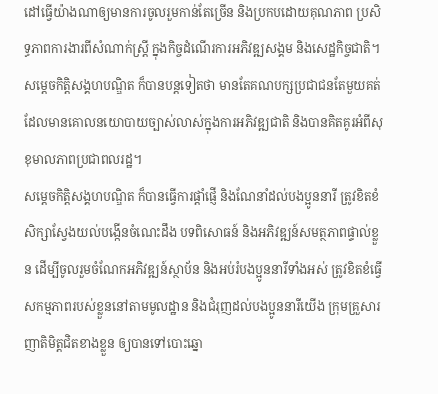ដៅធ្វើយ៉ាងណាឲ្យមានការចូលរួមកាន់តែច្រើន និងប្រកបដោយគុណភាព ប្រសិទ្ធភាពការងារពីសំណាក់ស្ត្រី ក្នុងកិច្ចដំណើរការអភិវឌ្ឍសង្គម និងសេដ្ឋកិច្ចជាតិ។
សម្ដេចកិត្តិសង្គហបណ្ឌិត ក៏បានបន្តទៀតថា មានតែគណបក្សប្រជាជនតែមួយគត់ ដែលមានគោលនយោបាយច្បាស់លាស់ក្នុងការអភិវឌ្ឍជាតិ និងបានគិតគូរអំពីសុខុមាលភាពប្រជាពលរដ្ឋ។
សម្ដេចកិត្តិសង្គហបណ្ឌិត ក៏បានធ្វើការផ្ដាំផ្ញើ និងណែនាំដល់បងប្អូននារី ត្រូវខិតខំសិក្សាស្វែងយល់បង្កើនចំណេះដឹង បទពិសោធន៍ និងអភិវឌ្ឍន៍សមត្ថភាពផ្ទាល់ខ្លួន ដើម្បីចូលរួមចំណែកអភិវឌ្ឍន៍ស្ថាប័ន និងអប់រំបងប្អូននារីទាំងអស់ ត្រូវខិតខំធ្វើសកម្មភាពរបស់ខ្លួននៅតាមមូលដ្ឋាន និងជំរុញដល់បងប្អូននារីយើង ក្រុមគ្រួសារ ញាតិមិត្តជិតខាងខ្លួន ឲ្យបានទៅបោះឆ្នោ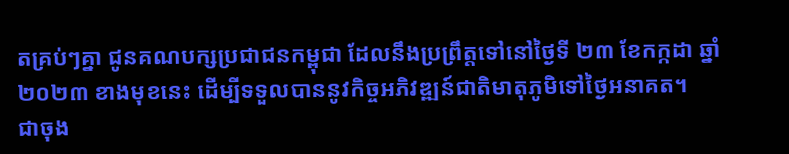តគ្រប់ៗគ្នា ជូនគណបក្សប្រជាជនកម្ពុជា ដែលនឹងប្រព្រឹត្តទៅនៅថ្ងៃទី ២៣ ខែកក្កដា ឆ្នាំ ២០២៣ ខាងមុខនេះ ដើម្បីទទួលបាននូវកិច្ចអភិវឌ្ឍន៍ជាតិមាតុភូមិទៅថ្ងៃអនាគត។
ជាចុង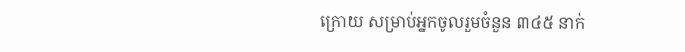ក្រោយ សម្រាប់អ្នកចូលរួមចំនួន ៣៤៥ នាក់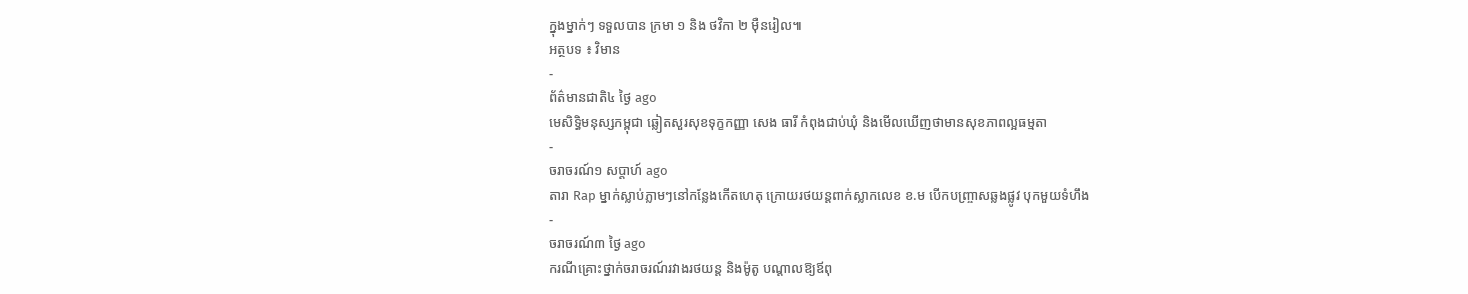ក្នុងម្នាក់ៗ ទទួលបាន ក្រមា ១ និង ថវិកា ២ ម៉ឺនរៀល៕
អត្ថបទ ៖ វិមាន
-
ព័ត៌មានជាតិ៤ ថ្ងៃ ago
មេសិទ្ធិមនុស្សកម្ពុជា ឆ្លៀតសួរសុខទុក្ខកញ្ញា សេង ធារី កំពុងជាប់ឃុំ និងមើលឃើញថាមានសុខភាពល្អធម្មតា
-
ចរាចរណ៍១ សប្តាហ៍ ago
តារា Rap ម្នាក់ស្លាប់ភ្លាមៗនៅកន្លែងកើតហេតុ ក្រោយរថយន្ដពាក់ស្លាកលេខ ខ.ម បើកបញ្ច្រាសឆ្លងផ្លូវ បុកមួយទំហឹង
-
ចរាចរណ៍៣ ថ្ងៃ ago
ករណីគ្រោះថ្នាក់ចរាចរណ៍រវាងរថយន្ត និងម៉ូតូ បណ្ដាលឱ្យឪពុ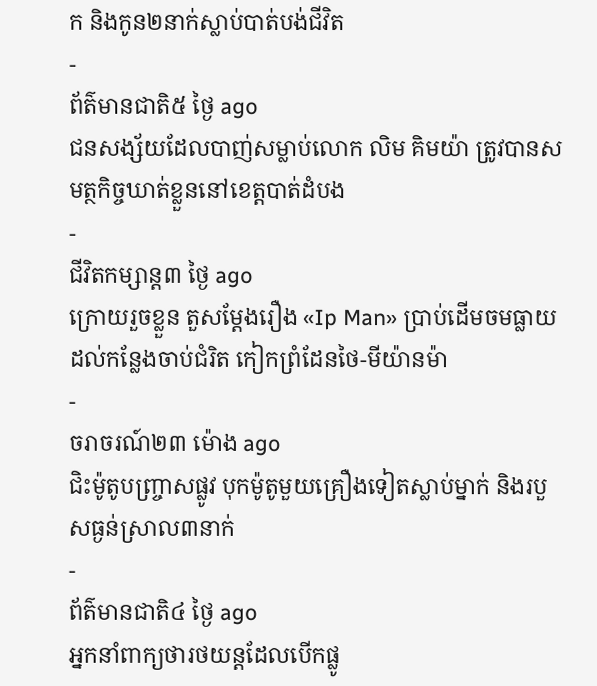ក និងកូន២នាក់ស្លាប់បាត់បង់ជីវិត
-
ព័ត៌មានជាតិ៥ ថ្ងៃ ago
ជនសង្ស័យដែលបាញ់សម្លាប់លោក លិម គិមយ៉ា ត្រូវបានសមត្ថកិច្ចឃាត់ខ្លួននៅខេត្តបាត់ដំបង
-
ជីវិតកម្សាន្ដ៣ ថ្ងៃ ago
ក្រោយរួចខ្លួន តួសម្ដែងរឿង «Ip Man» ប្រាប់ដើមចមធ្លាយដល់កន្លែងចាប់ជំរិត កៀកព្រំដែនថៃ-មីយ៉ានម៉ា
-
ចរាចរណ៍២៣ ម៉ោង ago
ជិះម៉ូតូបញ្ច្រាសផ្លូវ បុកម៉ូតូមួយគ្រឿងទៀតស្លាប់ម្នាក់ និងរបួសធ្ងន់ស្រាល៣នាក់
-
ព័ត៌មានជាតិ៤ ថ្ងៃ ago
អ្នកនាំពាក្យថារថយន្តដែលបើកផ្លូ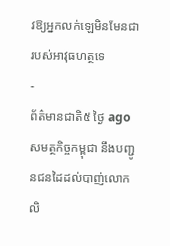វឱ្យអ្នកលក់ឡេមិនមែនជារបស់អាវុធហត្ថទេ
-
ព័ត៌មានជាតិ៥ ថ្ងៃ ago
សមត្ថកិច្ចកម្ពុជា នឹងបញ្ជូនជនដៃដល់បាញ់លោក លិ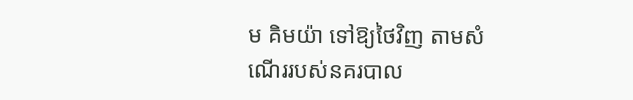ម គិមយ៉ា ទៅឱ្យថៃវិញ តាមសំណើររបស់នគរបាល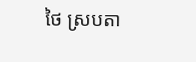ថៃ ស្របតា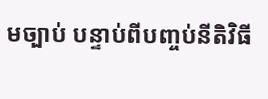មច្បាប់ បន្ទាប់ពីបញ្ចប់នីតិវិធី